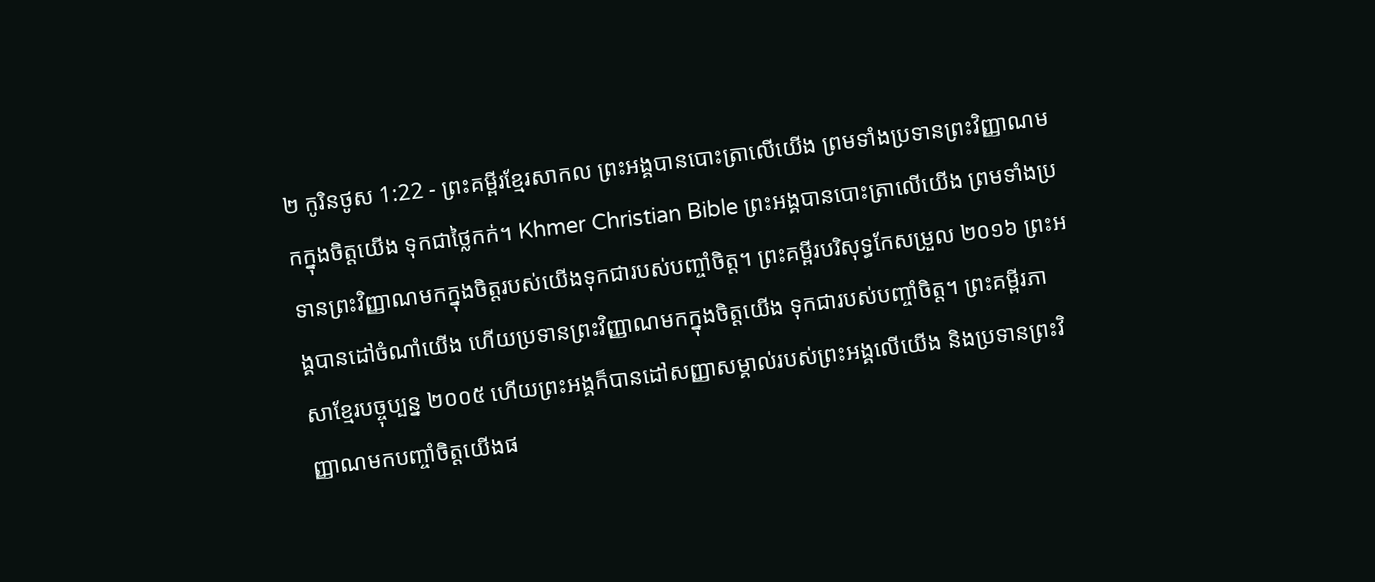២ កូរិនថូស 1:22 - ព្រះគម្ពីរខ្មែរសាកល ព្រះអង្គបានបោះត្រាលើយើង ព្រមទាំងប្រទានព្រះវិញ្ញាណមកក្នុងចិត្តយើង ទុកជាថ្លៃកក់។ Khmer Christian Bible ព្រះអង្គបានបោះត្រាលើយើង ព្រមទាំងប្រទានព្រះវិញ្ញាណមកក្នុងចិត្ដរបស់យើងទុកជារបស់បញ្ចាំចិត្ដ។ ព្រះគម្ពីរបរិសុទ្ធកែសម្រួល ២០១៦ ព្រះអង្គបានដៅចំណាំយើង ហើយប្រទានព្រះវិញ្ញាណមកក្នុងចិត្តយើង ទុកជារបស់បញ្ចាំចិត្ត។ ព្រះគម្ពីរភាសាខ្មែរបច្ចុប្បន្ន ២០០៥ ហើយព្រះអង្គក៏បានដៅសញ្ញាសម្គាល់របស់ព្រះអង្គលើយើង និងប្រទានព្រះវិញ្ញាណមកបញ្ចាំចិត្តយើងផ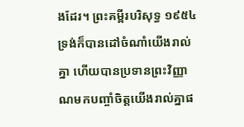ងដែរ។ ព្រះគម្ពីរបរិសុទ្ធ ១៩៥៤ ទ្រង់ក៏បានដៅចំណាំយើងរាល់គ្នា ហើយបានប្រទានព្រះវិញ្ញាណមកបញ្ចាំចិត្តយើងរាល់គ្នាផ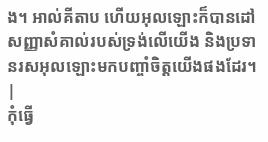ង។ អាល់គីតាប ហើយអុលឡោះក៏បានដៅសញ្ញាសំគាល់របស់ទ្រង់លើយើង និងប្រទានរសអុលឡោះមកបញ្ចាំចិត្ដយើងផងដែរ។ |
កុំធ្វើ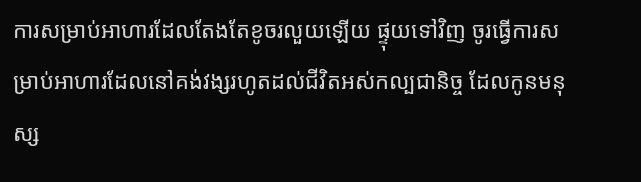ការសម្រាប់អាហារដែលតែងតែខូចរលួយឡើយ ផ្ទុយទៅវិញ ចូរធ្វើការសម្រាប់អាហារដែលនៅគង់វង្សរហូតដល់ជីវិតអស់កល្បជានិច្ច ដែលកូនមនុស្ស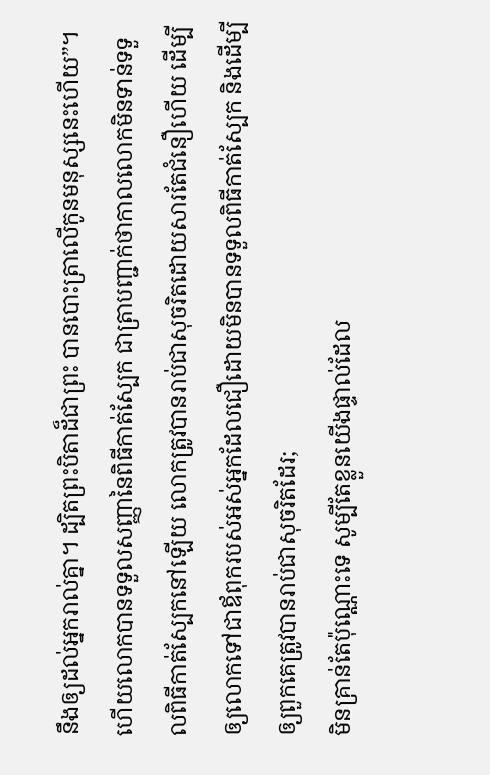នឹងឲ្យដល់អ្នករាល់គ្នា។ ដ្បិតព្រះបិតាដ៏ជាព្រះ បានបោះត្រាលើកូនមនុស្សនេះហើយ”។
ហើយលោកបានទទួលសញ្ញានៃពិធីកាត់ស្បែក ជាត្រាបញ្ជាក់ថាកាលលោកមិនទាន់ទទួលពិធីកាត់ស្បែកនៅឡើយ លោកត្រូវបានរាប់ជាសុចរិតដោយសារតែជំនឿហើយ ដើម្បីឲ្យលោកទៅជាឪពុករបស់អស់អ្នកដែលជឿដោយមិនបានទទួលពិធីកាត់ស្បែក និងដើម្បីឲ្យពួកគេត្រូវបានរាប់ជាសុចរិតដែរ;
មិនគ្រាន់តែប៉ុណ្ណោះទេ សូម្បីតែខ្លួនយើងផ្ទាល់ដែល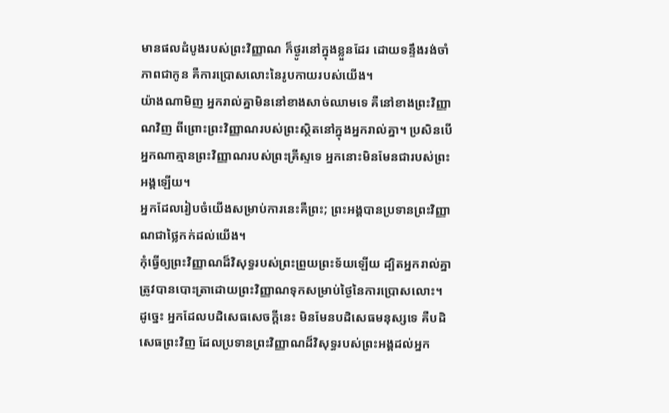មានផលដំបូងរបស់ព្រះវិញ្ញាណ ក៏ថ្ងូរនៅក្នុងខ្លួនដែរ ដោយទន្ទឹងរង់ចាំភាពជាកូន គឺការប្រោសលោះនៃរូបកាយរបស់យើង។
យ៉ាងណាមិញ អ្នករាល់គ្នាមិននៅខាងសាច់ឈាមទេ គឺនៅខាងព្រះវិញ្ញាណវិញ ពីព្រោះព្រះវិញ្ញាណរបស់ព្រះស្ថិតនៅក្នុងអ្នករាល់គ្នា។ ប្រសិនបើអ្នកណាគ្មានព្រះវិញ្ញាណរបស់ព្រះគ្រីស្ទទេ អ្នកនោះមិនមែនជារបស់ព្រះអង្គឡើយ។
អ្នកដែលរៀបចំយើងសម្រាប់ការនេះគឺព្រះ; ព្រះអង្គបានប្រទានព្រះវិញ្ញាណជាថ្លៃកក់ដល់យើង។
កុំធ្វើឲ្យព្រះវិញ្ញាណដ៏វិសុទ្ធរបស់ព្រះព្រួយព្រះទ័យឡើយ ដ្បិតអ្នករាល់គ្នាត្រូវបានបោះត្រាដោយព្រះវិញ្ញាណទុកសម្រាប់ថ្ងៃនៃការប្រោសលោះ។
ដូច្នេះ អ្នកដែលបដិសេធសេចក្ដីនេះ មិនមែនបដិសេធមនុស្សទេ គឺបដិសេធព្រះវិញ ដែលប្រទានព្រះវិញ្ញាណដ៏វិសុទ្ធរបស់ព្រះអង្គដល់អ្នក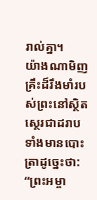រាល់គ្នា។
យ៉ាងណាមិញ គ្រឹះដ៏រឹងមាំរបស់ព្រះនៅស្ថិតស្ថេរជាដរាប ទាំងមានបោះត្រាដូច្នេះថា: “ព្រះអម្ចា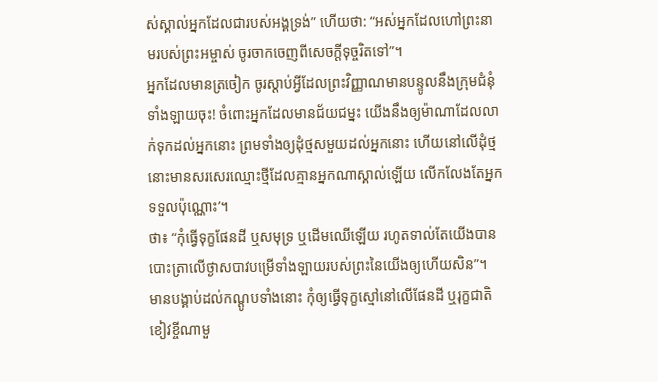ស់ស្គាល់អ្នកដែលជារបស់អង្គទ្រង់” ហើយថា: “អស់អ្នកដែលហៅព្រះនាមរបស់ព្រះអម្ចាស់ ចូរចាកចេញពីសេចក្ដីទុច្ចរិតទៅ”។
អ្នកដែលមានត្រចៀក ចូរស្ដាប់អ្វីដែលព្រះវិញ្ញាណមានបន្ទូលនឹងក្រុមជំនុំទាំងឡាយចុះ! ចំពោះអ្នកដែលមានជ័យជម្នះ យើងនឹងឲ្យម៉ាណាដែលលាក់ទុកដល់អ្នកនោះ ព្រមទាំងឲ្យដុំថ្មសមួយដល់អ្នកនោះ ហើយនៅលើដុំថ្មនោះមានសរសេរឈ្មោះថ្មីដែលគ្មានអ្នកណាស្គាល់ឡើយ លើកលែងតែអ្នកទទួលប៉ុណ្ណោះ’។
ថា៖ “កុំធ្វើទុក្ខផែនដី ឬសមុទ្រ ឬដើមឈើឡើយ រហូតទាល់តែយើងបានបោះត្រាលើថ្ងាសបាវបម្រើទាំងឡាយរបស់ព្រះនៃយើងឲ្យហើយសិន”។
មានបង្គាប់ដល់កណ្ដូបទាំងនោះ កុំឲ្យធ្វើទុក្ខស្មៅនៅលើផែនដី ឬរុក្ខជាតិខៀវខ្ចីណាមួ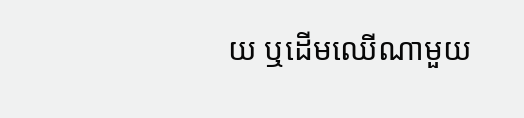យ ឬដើមឈើណាមួយ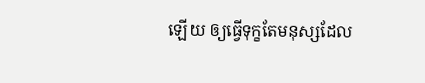ឡើយ ឲ្យធ្វើទុក្ខតែមនុស្សដែល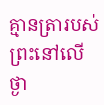គ្មានត្រារបស់ព្រះនៅលើថ្ងា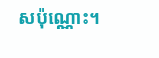សប៉ុណ្ណោះ។